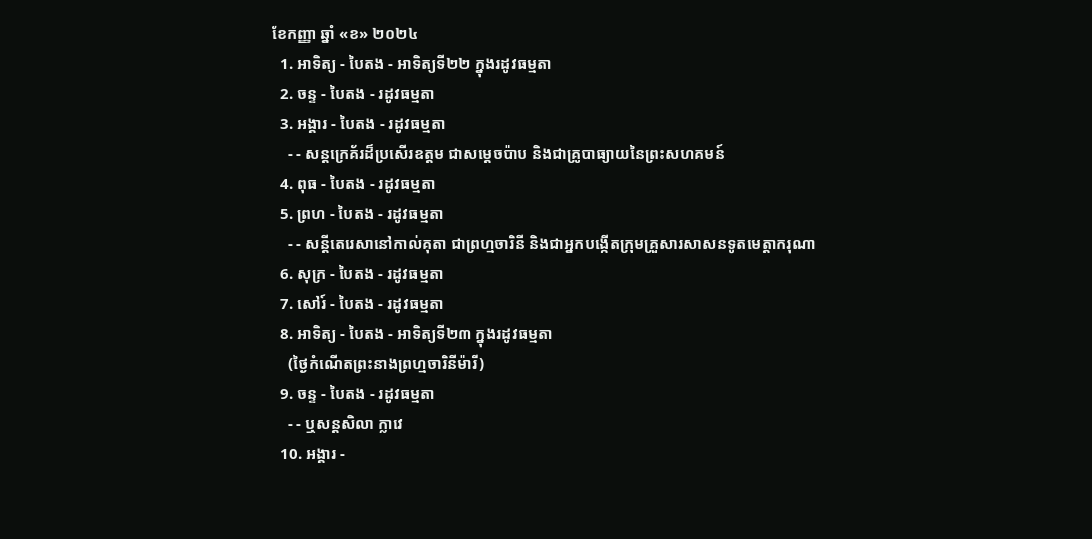ខែកញ្ញា ឆ្នាំ «ខ» ២០២៤
  1. អាទិត្យ - បៃតង - អាទិត្យទី២២ ក្នុងរដូវធម្មតា
  2. ចន្ទ - បៃតង - រដូវធម្មតា
  3. អង្គារ - បៃតង - រដូវធម្មតា
    - - សន្តក្រេគ័រដ៏ប្រសើរឧត្តម ជាសម្ដេចប៉ាប និងជាគ្រូបាធ្យាយនៃព្រះសហគមន៍
  4. ពុធ - បៃតង - រដូវធម្មតា
  5. ព្រហ - បៃតង - រដូវធម្មតា
    - - សន្តីតេរេសានៅកាល់គុតា ជាព្រហ្មចារិនី និងជាអ្នកបង្កើតក្រុមគ្រួសារសាសនទូតមេត្ដាករុណា
  6. សុក្រ - បៃតង - រដូវធម្មតា
  7. សៅរ៍ - បៃតង - រដូវធម្មតា
  8. អាទិត្យ - បៃតង - អាទិត្យទី២៣ ក្នុងរដូវធម្មតា
    (ថ្ងៃកំណើតព្រះនាងព្រហ្មចារិនីម៉ារី)
  9. ចន្ទ - បៃតង - រដូវធម្មតា
    - - ឬសន្តសិលា ក្លាវេ
  10. អង្គារ -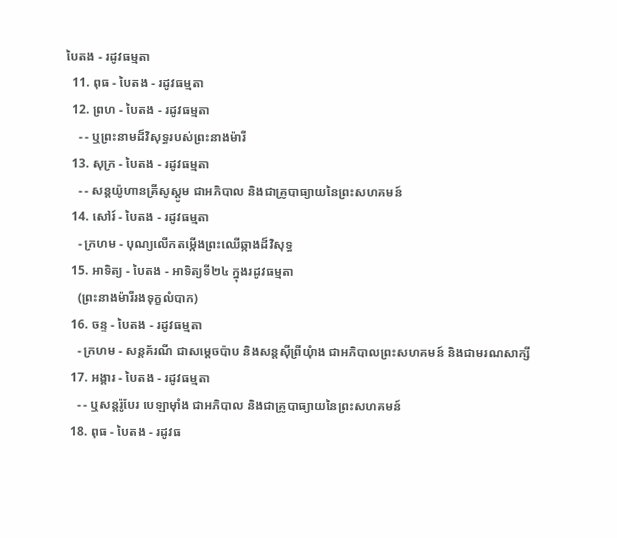បៃតង - រដូវធម្មតា
  11. ពុធ - បៃតង - រដូវធម្មតា
  12. ព្រហ - បៃតង - រដូវធម្មតា
    - - ឬព្រះនាមដ៏វិសុទ្ធរបស់ព្រះនាងម៉ារី
  13. សុក្រ - បៃតង - រដូវធម្មតា
    - - សន្តយ៉ូហានគ្រីសូស្តូម ជាអភិបាល និងជាគ្រូបាធ្យាយនៃព្រះសហគមន៍
  14. សៅរ៍ - បៃតង - រដូវធម្មតា
    - ក្រហម - បុណ្យលើកតម្កើងព្រះឈើឆ្កាងដ៏វិសុទ្ធ
  15. អាទិត្យ - បៃតង - អាទិត្យទី២៤ ក្នុងរដូវធម្មតា
    (ព្រះនាងម៉ារីរងទុក្ខលំបាក)
  16. ចន្ទ - បៃតង - រដូវធម្មតា
    - ក្រហម - សន្តគ័រណី ជាសម្ដេចប៉ាប និងសន្តស៊ីព្រីយុំាង ជាអភិបាលព្រះសហគមន៍ និងជាមរណសាក្សី
  17. អង្គារ - បៃតង - រដូវធម្មតា
    - - ឬសន្តរ៉ូបែរ បេឡាម៉ាំង ជាអភិបាល និងជាគ្រូបាធ្យាយនៃព្រះសហគមន៍
  18. ពុធ - បៃតង - រដូវធ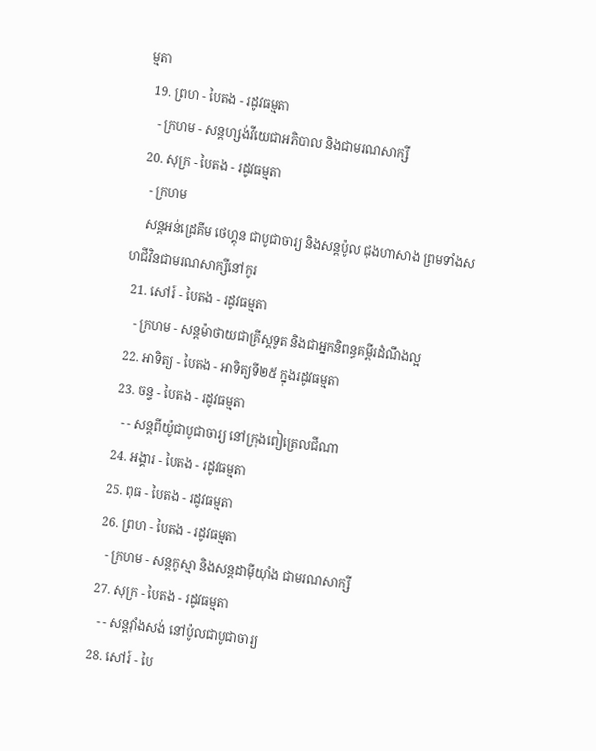ម្មតា
  19. ព្រហ - បៃតង - រដូវធម្មតា
    - ក្រហម - សន្តហ្សង់វីយេជាអភិបាល និងជាមរណសាក្សី
  20. សុក្រ - បៃតង - រដូវធម្មតា
    - ក្រហម
    សន្តអន់ដ្រេគីម ថេហ្គុន ជាបូជាចារ្យ និងសន្តប៉ូល ជុងហាសាង ព្រមទាំងសហជីវិនជាមរណសាក្សីនៅកូរ
  21. សៅរ៍ - បៃតង - រដូវធម្មតា
    - ក្រហម - សន្តម៉ាថាយជាគ្រីស្តទូត និងជាអ្នកនិពន្ធគម្ពីរដំណឹងល្អ
  22. អាទិត្យ - បៃតង - អាទិត្យទី២៥ ក្នុងរដូវធម្មតា
  23. ចន្ទ - បៃតង - រដូវធម្មតា
    - - សន្តពីយ៉ូជាបូជាចារ្យ នៅក្រុងពៀត្រេលជីណា
  24. អង្គារ - បៃតង - រដូវធម្មតា
  25. ពុធ - បៃតង - រដូវធម្មតា
  26. ព្រហ - បៃតង - រដូវធម្មតា
    - ក្រហម - សន្តកូស្មា និងសន្តដាម៉ីយុាំង ជាមរណសាក្សី
  27. សុក្រ - បៃតង - រដូវធម្មតា
    - - សន្តវុាំងសង់ នៅប៉ូលជាបូជាចារ្យ
  28. សៅរ៍ - បៃ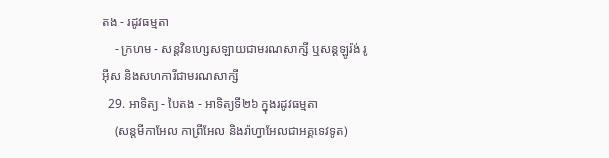តង - រដូវធម្មតា
    - ក្រហម - សន្តវិនហ្សេសឡាយជាមរណសាក្សី ឬសន្តឡូរ៉ង់ រូអ៊ីស និងសហការីជាមរណសាក្សី
  29. អាទិត្យ - បៃតង - អាទិត្យទី២៦ ក្នុងរដូវធម្មតា
    (សន្តមីកាអែល កាព្រីអែល និងរ៉ាហ្វាអែលជាអគ្គទេវទូត)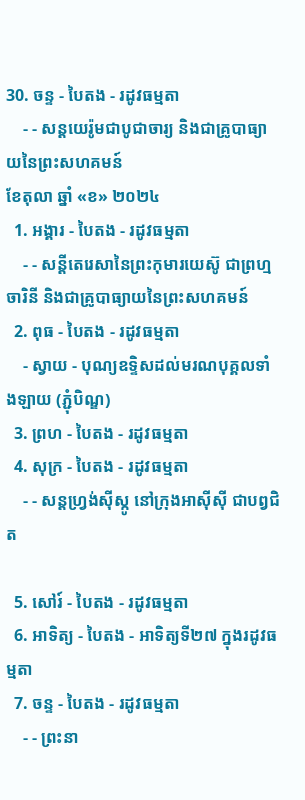30. ចន្ទ - បៃតង - រដូវធម្មតា
    - - សន្ដយេរ៉ូមជាបូជាចារ្យ និងជាគ្រូបាធ្យាយនៃព្រះសហគមន៍
ខែតុលា ឆ្នាំ «ខ» ២០២៤
  1. អង្គារ - បៃតង - រដូវធម្មតា
    - - សន្តីតេរេសានៃព្រះកុមារយេស៊ូ ជាព្រហ្មចារិនី និងជាគ្រូបាធ្យាយនៃព្រះសហគមន៍
  2. ពុធ - បៃតង - រដូវធម្មតា
    - ស្វាយ - បុណ្យឧទ្ទិសដល់មរណបុគ្គលទាំងឡាយ (ភ្ជុំបិណ្ឌ)
  3. ព្រហ - បៃតង - រដូវធម្មតា
  4. សុក្រ - បៃតង - រដូវធម្មតា
    - - សន្តហ្វ្រង់ស៊ីស្កូ នៅក្រុងអាស៊ីស៊ី ជាបព្វជិត

  5. សៅរ៍ - បៃតង - រដូវធម្មតា
  6. អាទិត្យ - បៃតង - អាទិត្យទី២៧ ក្នុងរដូវធម្មតា
  7. ចន្ទ - បៃតង - រដូវធម្មតា
    - - ព្រះនា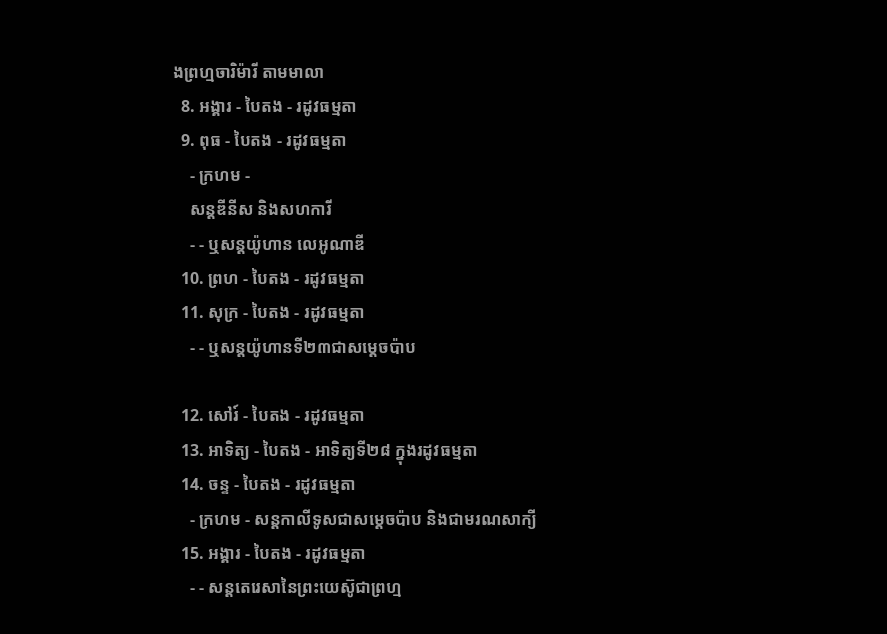ងព្រហ្មចារិម៉ារី តាមមាលា
  8. អង្គារ - បៃតង - រដូវធម្មតា
  9. ពុធ - បៃតង - រដូវធម្មតា
    - ក្រហម -
    សន្តឌីនីស និងសហការី
    - - ឬសន្តយ៉ូហាន លេអូណាឌី
  10. ព្រហ - បៃតង - រដូវធម្មតា
  11. សុក្រ - បៃតង - រដូវធម្មតា
    - - ឬសន្តយ៉ូហានទី២៣ជាសម្តេចប៉ាប

  12. សៅរ៍ - បៃតង - រដូវធម្មតា
  13. អាទិត្យ - បៃតង - អាទិត្យទី២៨ ក្នុងរដូវធម្មតា
  14. ចន្ទ - បៃតង - រដូវធម្មតា
    - ក្រហម - សន្ដកាលីទូសជាសម្ដេចប៉ាប និងជាមរណសាក្យី
  15. អង្គារ - បៃតង - រដូវធម្មតា
    - - សន្តតេរេសានៃព្រះយេស៊ូជាព្រហ្ម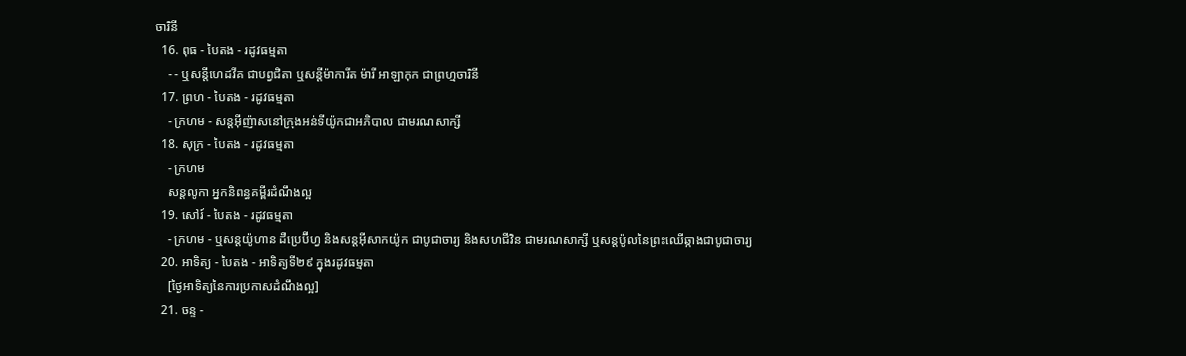ចារិនី
  16. ពុធ - បៃតង - រដូវធម្មតា
    - - ឬសន្ដីហេដវីគ ជាបព្វជិតា ឬសន្ដីម៉ាការីត ម៉ារី អាឡាកុក ជាព្រហ្មចារិនី
  17. ព្រហ - បៃតង - រដូវធម្មតា
    - ក្រហម - សន្តអ៊ីញ៉ាសនៅក្រុងអន់ទីយ៉ូកជាអភិបាល ជាមរណសាក្សី
  18. សុក្រ - បៃតង - រដូវធម្មតា
    - ក្រហម
    សន្តលូកា អ្នកនិពន្ធគម្ពីរដំណឹងល្អ
  19. សៅរ៍ - បៃតង - រដូវធម្មតា
    - ក្រហម - ឬសន្ដយ៉ូហាន ដឺប្រេប៊ីហ្វ និងសន្ដអ៊ីសាកយ៉ូក ជាបូជាចារ្យ និងសហជីវិន ជាមរណសាក្សី ឬសន្ដប៉ូលនៃព្រះឈើឆ្កាងជាបូជាចារ្យ
  20. អាទិត្យ - បៃតង - អាទិត្យទី២៩ ក្នុងរដូវធម្មតា
    [ថ្ងៃអាទិត្យនៃការប្រកាសដំណឹងល្អ]
  21. ចន្ទ -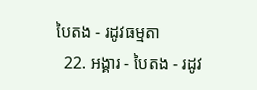បៃតង - រដូវធម្មតា
  22. អង្គារ - បៃតង - រដូវ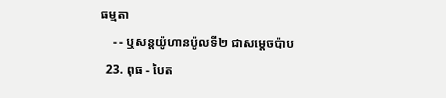ធម្មតា
    - - ឬសន្តយ៉ូហានប៉ូលទី២ ជាសម្ដេចប៉ាប
  23. ពុធ - បៃត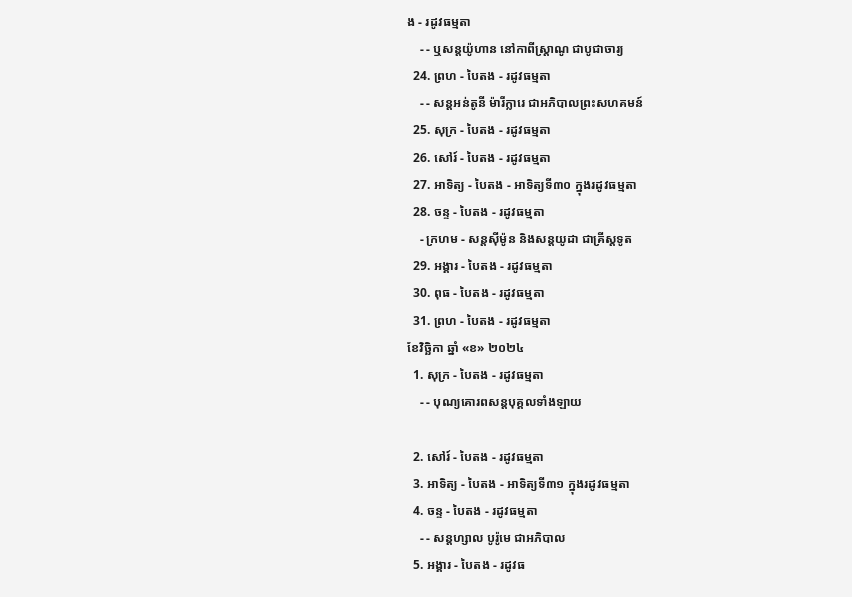ង - រដូវធម្មតា
    - - ឬសន្ដយ៉ូហាន នៅកាពីស្រ្ដាណូ ជាបូជាចារ្យ
  24. ព្រហ - បៃតង - រដូវធម្មតា
    - - សន្តអន់តូនី ម៉ារីក្លារេ ជាអភិបាលព្រះសហគមន៍
  25. សុក្រ - បៃតង - រដូវធម្មតា
  26. សៅរ៍ - បៃតង - រដូវធម្មតា
  27. អាទិត្យ - បៃតង - អាទិត្យទី៣០ ក្នុងរដូវធម្មតា
  28. ចន្ទ - បៃតង - រដូវធម្មតា
    - ក្រហម - សន្ដស៊ីម៉ូន និងសន្ដយូដា ជាគ្រីស្ដទូត
  29. អង្គារ - បៃតង - រដូវធម្មតា
  30. ពុធ - បៃតង - រដូវធម្មតា
  31. ព្រហ - បៃតង - រដូវធម្មតា
ខែវិច្ឆិកា ឆ្នាំ «ខ» ២០២៤
  1. សុក្រ - បៃតង - រដូវធម្មតា
    - - បុណ្យគោរពសន្ដបុគ្គលទាំងឡាយ

  2. សៅរ៍ - បៃតង - រដូវធម្មតា
  3. អាទិត្យ - បៃតង - អាទិត្យទី៣១ ក្នុងរដូវធម្មតា
  4. ចន្ទ - បៃតង - រដូវធម្មតា
    - - សន្ដហ្សាល បូរ៉ូមេ ជាអភិបាល
  5. អង្គារ - បៃតង - រដូវធ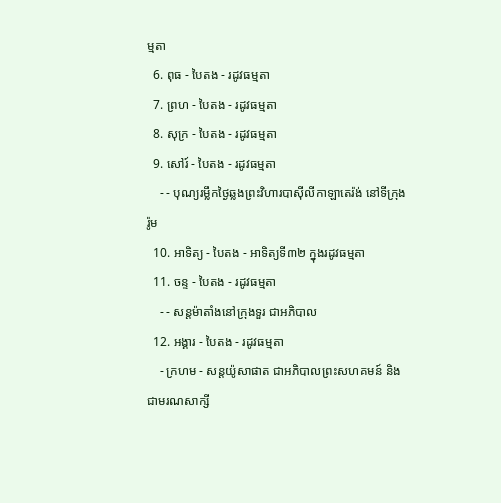ម្មតា
  6. ពុធ - បៃតង - រដូវធម្មតា
  7. ព្រហ - បៃតង - រដូវធម្មតា
  8. សុក្រ - បៃតង - រដូវធម្មតា
  9. សៅរ៍ - បៃតង - រដូវធម្មតា
    - - បុណ្យរម្លឹកថ្ងៃឆ្លងព្រះវិហារបាស៊ីលីកាឡាតេរ៉ង់ នៅទីក្រុងរ៉ូម
  10. អាទិត្យ - បៃតង - អាទិត្យទី៣២ ក្នុងរដូវធម្មតា
  11. ចន្ទ - បៃតង - រដូវធម្មតា
    - - សន្ដម៉ាតាំងនៅក្រុងទួរ ជាអភិបាល
  12. អង្គារ - បៃតង - រដូវធម្មតា
    - ក្រហម - សន្ដយ៉ូសាផាត ជាអភិបាលព្រះសហគមន៍ និងជាមរណសាក្សី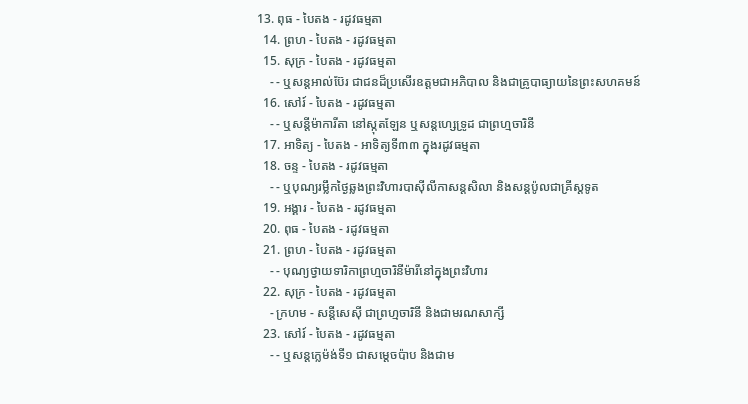13. ពុធ - បៃតង - រដូវធម្មតា
  14. ព្រហ - បៃតង - រដូវធម្មតា
  15. សុក្រ - បៃតង - រដូវធម្មតា
    - - ឬសន្ដអាល់ប៊ែរ ជាជនដ៏ប្រសើរឧត្ដមជាអភិបាល និងជាគ្រូបាធ្យាយនៃព្រះសហគមន៍
  16. សៅរ៍ - បៃតង - រដូវធម្មតា
    - - ឬសន្ដីម៉ាការីតា នៅស្កុតឡែន ឬសន្ដហ្សេទ្រូដ ជាព្រហ្មចារិនី
  17. អាទិត្យ - បៃតង - អាទិត្យទី៣៣ ក្នុងរដូវធម្មតា
  18. ចន្ទ - បៃតង - រដូវធម្មតា
    - - ឬបុណ្យរម្លឹកថ្ងៃឆ្លងព្រះវិហារបាស៊ីលីកាសន្ដសិលា និងសន្ដប៉ូលជាគ្រីស្ដទូត
  19. អង្គារ - បៃតង - រដូវធម្មតា
  20. ពុធ - បៃតង - រដូវធម្មតា
  21. ព្រហ - បៃតង - រដូវធម្មតា
    - - បុណ្យថ្វាយទារិកាព្រហ្មចារិនីម៉ារីនៅក្នុងព្រះវិហារ
  22. សុក្រ - បៃតង - រដូវធម្មតា
    - ក្រហម - សន្ដីសេស៊ី ជាព្រហ្មចារិនី និងជាមរណសាក្សី
  23. សៅរ៍ - បៃតង - រដូវធម្មតា
    - - ឬសន្ដក្លេម៉ង់ទី១ ជាសម្ដេចប៉ាប និងជាម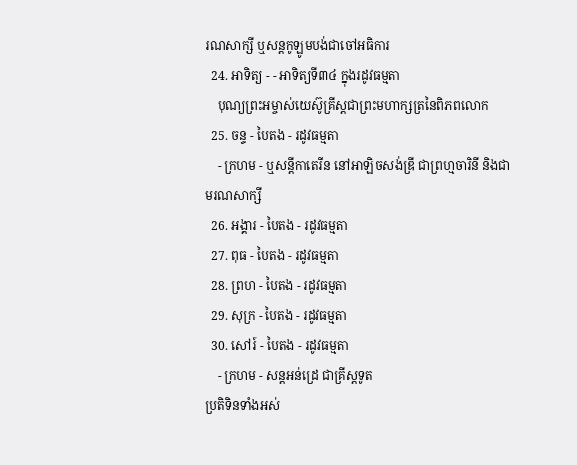រណសាក្សី ឬសន្ដកូឡូមបង់ជាចៅអធិការ
  24. អាទិត្យ - - អាទិត្យទី៣៤ ក្នុងរដូវធម្មតា
    បុណ្យព្រះអម្ចាស់យេស៊ូគ្រីស្ដជាព្រះមហាក្សត្រនៃពិភពលោក
  25. ចន្ទ - បៃតង - រដូវធម្មតា
    - ក្រហម - ឬសន្ដីកាតេរីន នៅអាឡិចសង់ឌ្រី ជាព្រហ្មចារិនី និងជាមរណសាក្សី
  26. អង្គារ - បៃតង - រដូវធម្មតា
  27. ពុធ - បៃតង - រដូវធម្មតា
  28. ព្រហ - បៃតង - រដូវធម្មតា
  29. សុក្រ - បៃតង - រដូវធម្មតា
  30. សៅរ៍ - បៃតង - រដូវធម្មតា
    - ក្រហម - សន្ដអន់ដ្រេ ជាគ្រីស្ដទូត
ប្រតិទិនទាំងអស់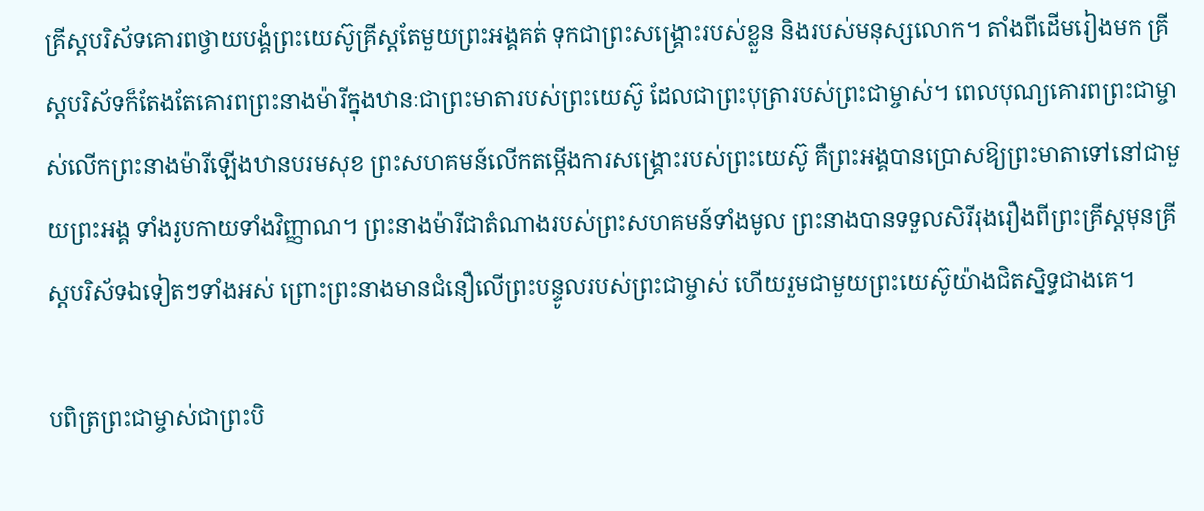គ្រីស្តបរិស័ទគោរពថ្វាយបង្គំព្រះយេស៊ូគ្រីស្តតែមួយព្រះអង្គគត់ ទុកជាព្រះសង្គ្រោះរបស់ខ្លួន និងរបស់មនុស្សលោក។ តាំងពីដើមរៀងមក គ្រីស្តបរិស័ទក៏តែងតែគោរពព្រះនាងម៉ារីក្នុងឋានៈជាព្រះមាតារបស់ព្រះយេស៊ូ ដែលជាព្រះបុត្រារបស់ព្រះជាម្ចាស់។ ពេលបុណ្យគោរពព្រះជាម្ចាស់លើកព្រះនាងម៉ារីឡើងឋានបរមសុខ ព្រះសហគមន៍លើកតម្កើងការសង្គ្រោះរបស់ព្រះយេស៊ូ គឺព្រះអង្គបានប្រោសឱ្យព្រះមាតាទៅនៅជាមួយព្រះអង្គ ទាំងរូបកាយទាំងវិញ្ញាណ។ ព្រះនាងម៉ារីជាតំណាងរបស់ព្រះសហគមន៍ទាំងមូល ព្រះនាងបានទទួលសិរីរុងរឿងពីព្រះគ្រីស្តមុនគ្រីស្តបរិស័ទឯទៀតៗទាំងអស់ ព្រោះព្រះនាងមានជំនឿលើព្រះបន្ទូលរបស់ព្រះជាម្ចាស់ ហើយរួមជាមួយព្រះយេស៊ូយ៉ាងជិតស្និទ្ធជាងគេ។

បពិត្រព្រះជាម្ចាស់ជាព្រះបិ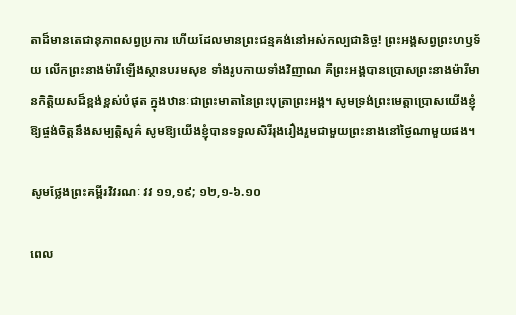តាដ៏មានតេជានុភាពសព្វប្រការ ហើយដែលមានព្រះជន្មគង់នៅអស់កល្បជានិច្ច! ព្រះអង្គសព្វព្រះហឫទ័យ លើកព្រះនាងម៉ារីឡើងស្ថានបរមសុខ ទាំងរូបកាយទាំងវិញាណ គឺព្រះអង្គបានប្រោសព្រះនាងម៉ារីមានកិត្តិយសដ៏ខ្ពង់ខ្ពស់បំផុត ក្នុងឋានៈជាព្រះមាតានៃព្រះបុត្រាព្រះអង្គ។ សូមទ្រង់ព្រះមេត្តាប្រោសយើងខ្ញុំឱ្យផ្ចង់ចិត្តនឹងសម្បត្តិសួគ៌ សូមឱ្យយើងខ្ញុំបានទទួលសិរីរុងរឿងរួមជាមួយព្រះនាងនៅថ្ងៃណាមួយផង។

សូមថ្លែងព្រះគម្ពីរវិវរណៈ វវ ១១,១៩; ១២,១-៦.១០

ពេល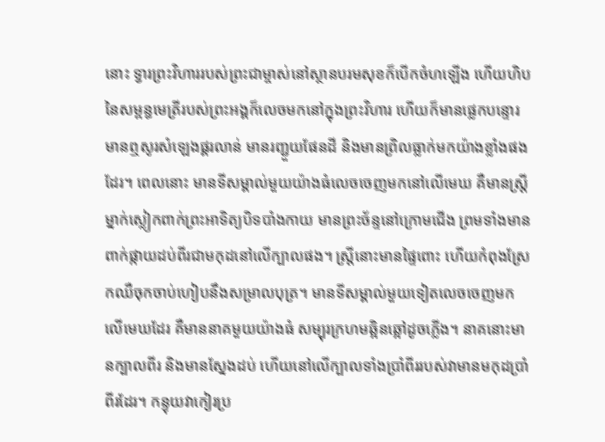នោះ ទ្វារព្រះវិហាររបស់ព្រះជាម្ចាស់នៅស្ថានបរមសុខក៏បើកចំហឡើង ហើយហិបនៃសម្ពន្ធមេត្រីរបស់ព្រះអង្គក៏លេចមកនៅក្នុងព្រះវិហារ ហើយក៏មានផ្លេកបន្ទោរ មានឮសូរសំឡេងផ្គរលាន់ មានរញ្ជួយផែនដី និងមានព្រិលធ្លាក់មកយ៉ាងខ្លាំងផងដែរ។ ពេលនោះ មានទីសម្គាល់មួយយ៉ាងធំលេចចេញមកនៅលើមេឃ គឺមានស្ត្រីម្នាក់ស្លៀកពាក់ព្រះអាទិត្យបិទបាំងកាយ មានព្រះច័ន្ទនៅក្រោមជើង ព្រមទាំងមានពាក់ផ្កាយដប់ពីរជាមកុដនៅលើក្បាលផង។ ស្ត្រីនោះមានផ្ទៃពោះ ហើយកំពុងស្រែកឈឺចុកចាប់ហៀបនឹងសម្រាលបុត្រ។ មានទីសម្គាល់មួយទៀតលេចចេញមកលើមេឃដែរ គឺមាននាគមួយយ៉ាងធំ សម្បុរក្រហមឆ្អិនឆ្អៅដូចភ្លើង។ នាគនោះមានក្បាលពីរ និងមានស្នែងដប់ ហើយនៅលើក្បាលទាំងប្រាំពីររបស់វាមានមកុដប្រាំពីរដែរ។ កន្ទុយវាកៀរប្រ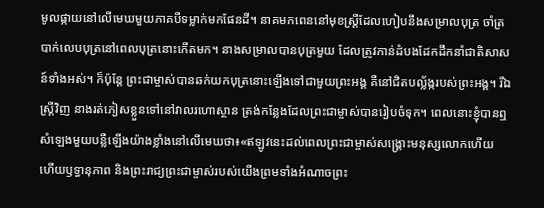មូលផ្កាយនៅលើមេឃមួយភាគបីទម្លាក់មកផែនដី។ នាគមកពេននៅមុខស្ត្រីដែលហៀបនឹងសម្រាលបុត្រ ចាំត្របាក់លេបបុត្រនៅពេលបុត្រនោះកើតមក។ នាងសម្រាលបានបុត្រមួយ ដែលត្រូវកាន់ដំបងដែកដឹកនាំជាតិសាសន៍ទាំងអស់។ ក៏ប៉ុន្តែ ព្រះជាម្ចាស់បានឆក់យកបុត្រនោះឡើងទៅជាមួយព្រះអង្គ គឺនៅជិតបល្ល័ង្ករបស់ព្រះអង្គ។ រីឯស្ត្រីវិញ នាងរត់ភៀសខ្លួនទៅនៅវាលរហោស្ថាន ត្រង់កន្លែងដែលព្រះជាម្ចាស់បានរៀបចំទុក។ ពេលនោះខ្ញុំបានឮសំឡេងមួយបន្លឺឡើងយ៉ាងខ្លាំងនៅលើមេឃថា៖«ឥឡូវនេះដល់ពេលព្រះជាម្ចាស់សង្គ្រោះមនុស្សលោកហើយ ហើយឫទ្ធានុភាព និងព្រះរាជ្យព្រះជាម្ចាស់របស់យើងព្រមទាំងអំណាចព្រះ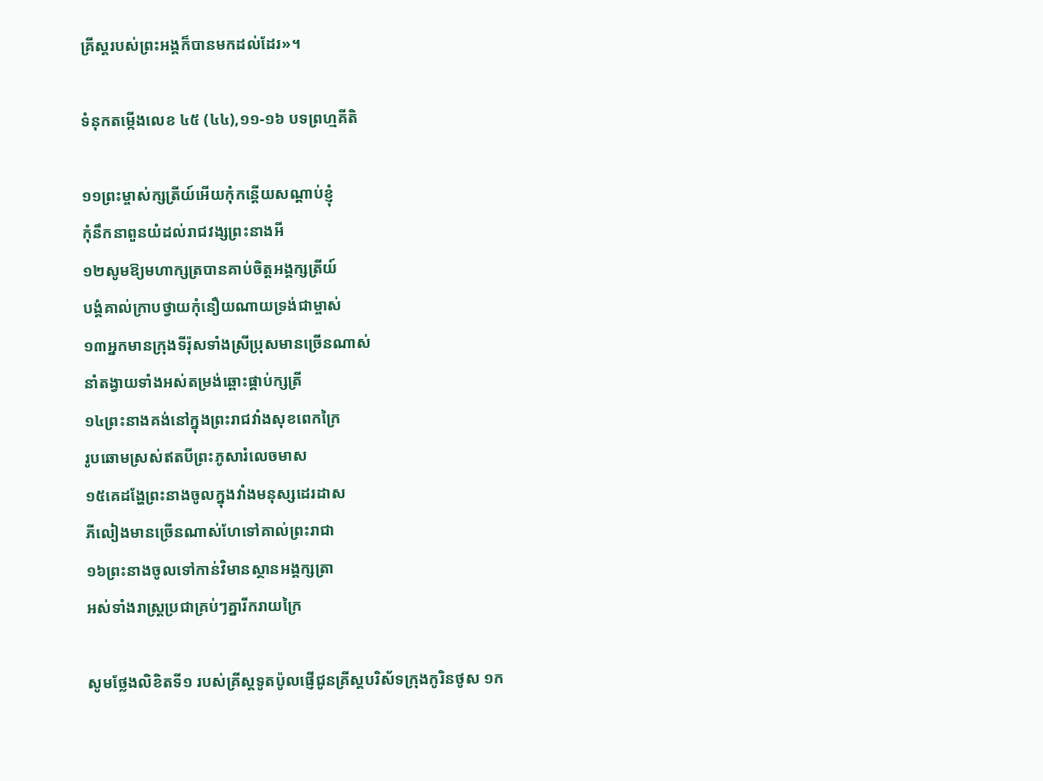គ្រីស្តរបស់ព្រះអង្គក៏បានមកដល់ដែរ»។

ទំនុកតម្កើងលេខ ៤៥ (៤៤),១១-១៦ បទព្រហ្មគីតិ

១១ព្រះម្ចាស់ក្សត្រីយ៍អើយកុំកន្តើយសណ្តាប់ខ្ញុំ
កុំនឹកនាពួនយំដល់រាជវង្សព្រះនាងអី
១២សូមឱ្យមហាក្សត្របានគាប់ចិត្តអង្គក្សត្រីយ៍
បង្គំគាល់ក្រាបថ្វាយកុំនឿយណាយទ្រង់ជាម្ចាស់
១៣អ្នកមានក្រុងទីរ៉ុសទាំងស្រីប្រុសមានច្រើនណាស់
នាំតង្វាយទាំងអស់តម្រង់ឆ្ពោះផ្គាប់ក្សត្រី
១៤ព្រះនាងគង់នៅក្នុងព្រះរាជវាំងសុខពេកក្រៃ
រូបឆោមស្រស់ឥតបីព្រះភូសារំលេចមាស
១៥គេដង្ហែព្រះនាងចូលក្នុងវាំងមនុស្សដេរដាស
ភីលៀងមានច្រើនណាស់ហែទៅគាល់ព្រះរាជា
១៦ព្រះនាងចូលទៅកាន់វិមានស្ថានអង្គក្សត្រា
អស់ទាំងរាស្រ្តប្រជាគ្រប់ៗគ្នារីករាយក្រៃ

សូមថ្លែងលិខិតទី១ របស់គ្រីស្ដទូតប៉ូលផ្ញើជូនគ្រីស្ដបរិស័ទក្រុងកូរិនថូស ១ក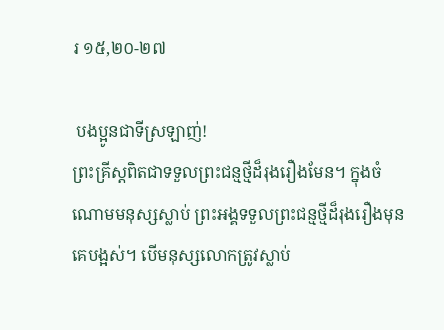រ ១៥,២០-២៧

 បងប្អូនជាទីស្រឡាញ់!
ព្រះគ្រីស្តពិតជាទទួលព្រះជន្មថ្មីដ៏រុងរឿងមែន។ ក្នុងចំណោមមនុស្សស្លាប់ ព្រះអង្គទទួលព្រះជន្មថ្មីដ៏រុងរឿងមុនគេបង្អស់។ បើមនុស្សលោកត្រូវស្លាប់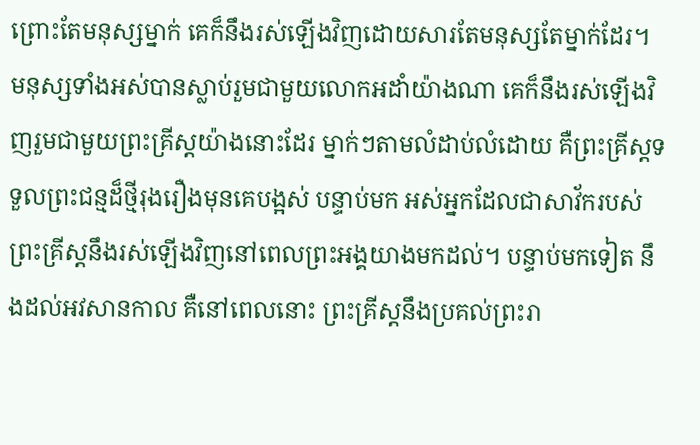ព្រោះតែមនុស្សម្នាក់ គេក៏នឹងរស់ឡើងវិញដោយសារតែមនុស្សតែម្នាក់ដែរ។ មនុស្សទាំងអស់បានស្លាប់រួមជាមួយលោកអដាំយ៉ាងណា គេក៏នឹងរស់ឡើងវិញរួមជាមួយព្រះគ្រីស្តយ៉ាងនោះដែរ ម្នាក់ៗតាមលំដាប់លំដោយ គឺព្រះគ្រីស្តទទួលព្រះជន្មដ៏ថ្មីរុងរឿងមុនគេបង្អស់ បន្ទាប់មក អស់អ្នកដែលជាសាវ័ករបស់ព្រះគ្រីស្តនឹងរស់ឡើងវិញនៅពេលព្រះអង្គយាងមកដល់។ បន្ទាប់មកទៀត នឹងដល់អវសានកាល គឺនៅពេលនោះ ព្រះគ្រីស្តនឹងប្រគល់ព្រះរា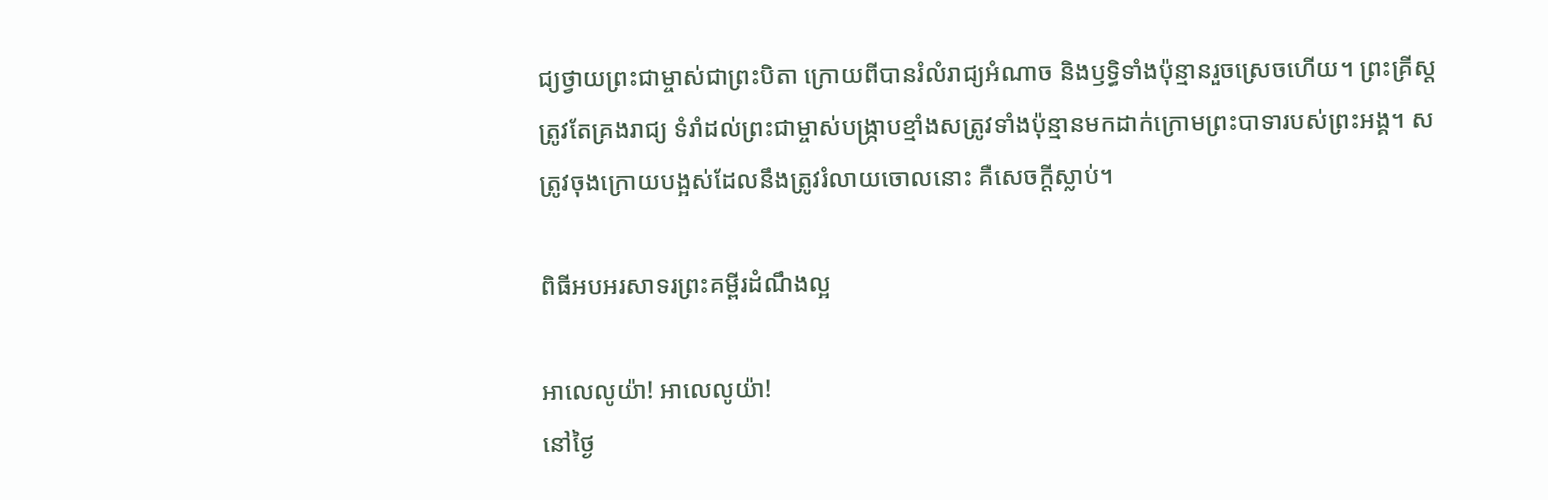ជ្យថ្វាយព្រះជាម្ចាស់ជាព្រះបិតា ក្រោយពីបានរំលំរាជ្យអំណាច និងឫទ្ធិទាំងប៉ុន្មានរួចស្រេចហើយ។ ព្រះគ្រីស្តត្រូវតែគ្រងរាជ្យ ទំរាំដល់ព្រះជាម្ចាស់បង្ក្រាបខ្មាំងសត្រូវទាំងប៉ុន្មានមកដាក់ក្រោមព្រះបាទារបស់ព្រះអង្គ។ សត្រូវចុងក្រោយបង្អស់ដែលនឹងត្រូវរំលាយចោលនោះ គឺសេចក្តីស្លាប់។

ពិធីអបអរសាទរព្រះគម្ពីរដំណឹងល្អ

អាលេលូយ៉ា! អាលេលូយ៉ា!
នៅថ្ងៃ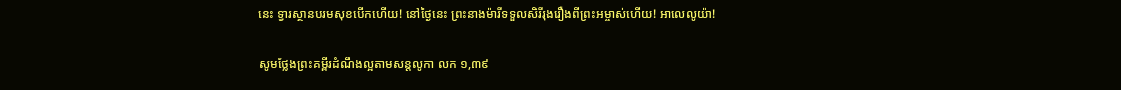នេះ ទ្វារស្ថានបរមសុខបើកហើយ! នៅថ្ងៃនេះ ព្រះនាងម៉ារីទទួលសិរីរុងរឿងពីព្រះអម្ចាស់ហើយ! អាលេលូយ៉ា!

សូមថ្លែងព្រះគម្ពីរដំណឹងល្អតាមសន្តលូកា លក ១,៣៩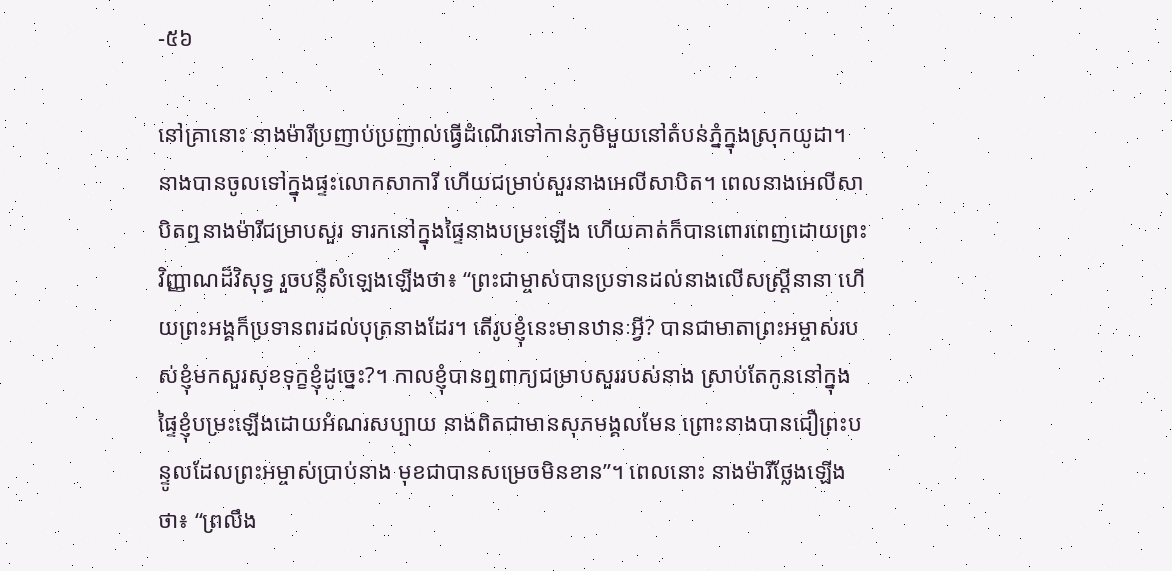-៥៦

នៅគ្រានោះ នាងម៉ារីប្រញាប់ប្រញាល់ធ្វើដំណើរទៅកាន់ភូមិមួយនៅតំបន់ភ្នំក្នុងស្រុកយូដា។ នាងបានចូលទៅក្នុងផ្ទះលោកសាការី ហើយជម្រាប់សួរនាងអេលីសាបិត។ ពេលនាងអេលីសាបិតឮនាងម៉ារីជម្រាបសួរ ទារកនៅក្នុងផ្ទៃនាងបម្រះឡើង ហើយគាត់ក៏បានពោរពេញដោយព្រះវិញ្ញាណដ៏វិសុទ្ធ រួចបន្លឺសំឡេងឡើងថា៖ “ព្រះជាម្ចាស់បានប្រទានដល់នាងលើសស្ត្រីនានា ហើយព្រះអង្គក៏ប្រទានពរដល់បុត្រនាងដែរ។ តើរូបខ្ញុំនេះមានឋានៈអ្វី? បានជាមាតាព្រះអម្ចាស់របស់ខ្ញុំមកសួរសុខទុក្ខខ្ញុំដូច្នេះ?។ កាលខ្ញុំបានឮពាក្យជម្រាបសួររបស់នាង ស្រាប់តែកូននៅក្នុងផ្ទៃខ្ញុំបម្រះឡើងដោយអំណរសប្បាយ នាងពិតជាមានសុភមង្គលមែន ព្រោះនាងបានជឿព្រះបន្ទូលដែលព្រះអម្ចាស់ប្រាប់នាង មុខជាបានសម្រេចមិនខាន”។ ពេលនោះ នាងម៉ារីថ្លែងឡើងថា៖ “ព្រលឹង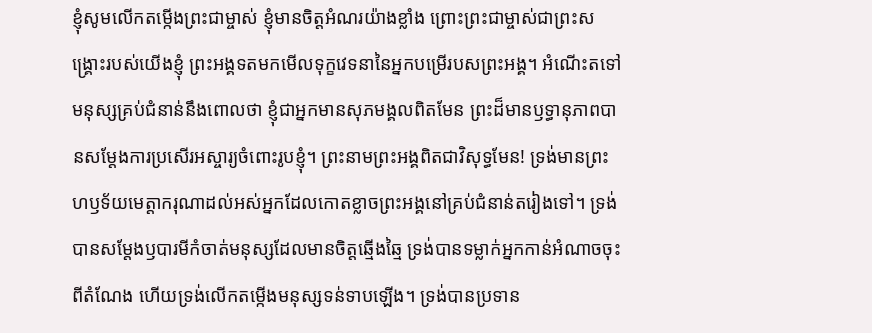ខ្ញុំសូមលើកតម្កើងព្រះជាម្ចាស់ ខ្ញុំមានចិត្តអំណរយ៉ាងខ្លាំង ព្រោះព្រះជាម្ចាស់ជាព្រះសង្គ្រោះរបស់យើងខ្ញុំ ព្រះអង្គទតមកមើលទុក្ខវេទនានៃអ្នកបម្រើរបសព្រះអង្គ។ អំណើះតទៅមនុស្សគ្រប់ជំនាន់នឹងពោលថា ខ្ញុំជាអ្នកមានសុភមង្គលពិតមែន ព្រះដ៏មានឫទ្ធានុភាពបានសម្តែងការប្រសើរអស្ចារ្យចំពោះរូបខ្ញុំ។ ព្រះនាមព្រះអង្គពិតជាវិសុទ្ធមែន! ទ្រង់មានព្រះហឫទ័យមេត្តាករុណាដល់អស់អ្នកដែលកោតខ្លាចព្រះអង្គនៅគ្រប់ជំនាន់តរៀងទៅ។ ទ្រង់បានសម្តែងឫបារមីកំចាត់មនុស្សដែលមានចិត្តឆ្មើងឆ្មៃ ទ្រង់បានទម្លាក់អ្នកកាន់អំណាចចុះពីតំណែង ហើយទ្រង់លើកតម្កើងមនុស្សទន់ទាបឡើង។ ទ្រង់បានប្រទាន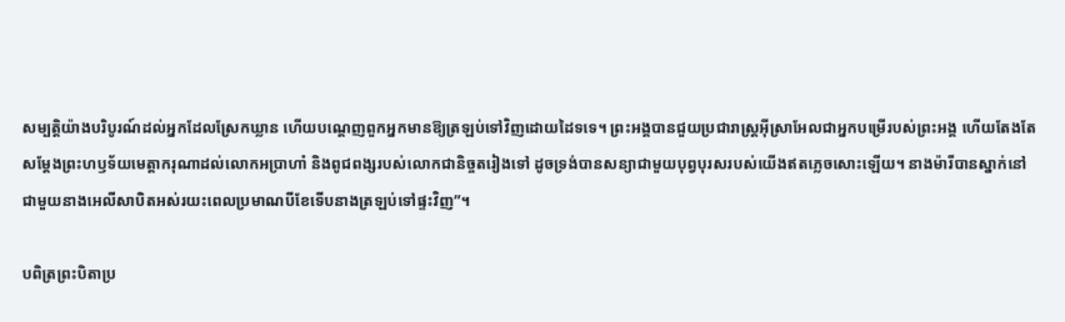សម្បត្តិយ៉ាងបរិបូរណ៍ដល់អ្នកដែលស្រែកឃ្លាន ហើយបណ្តេញពួកអ្នកមានឱ្យត្រឡប់ទៅវិញដោយដៃទទេ។ ព្រះអង្គបានជួយប្រជារាស្ត្រអ៊ីស្រាអែលជាអ្នកបម្រើរបស់ព្រះអង្គ ហើយតែងតែសម្តែងព្រះហឫទ័យមេត្តាករុណាដល់លោកអប្រាហាំ និងពូជពង្សរបស់លោកជានិច្ចតរៀងទៅ ដូចទ្រង់បានសន្យាជាមួយបុព្វបុរសរបស់យើងឥតភ្លេចសោះឡើយ។ នាងម៉ារីបានស្នាក់នៅជាមួយនាងអេលីសាបិតអស់រយះពេលប្រមាណបីខែទើបនាងត្រឡប់ទៅផ្ទះវិញ”។

បពិត្រព្រះបិតាប្រ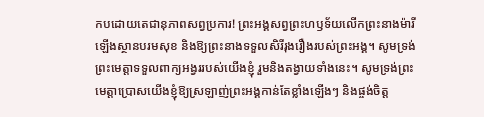កបដោយតេជានុភាពសព្វប្រការ! ព្រះអង្គសព្វព្រះហឫទ័យលើកព្រះនាងម៉ារីឡើងស្ថានបរមសុខ និងឱ្យព្រះនាងទទួលសិរីរុងរឿងរបស់ព្រះអង្គ។ សូមទ្រង់ព្រះមេត្តាទទួលពាក្យអង្វររបស់យើងខ្ញុំ រួមនិងតង្វាយទាំងនេះ។ សូមទ្រង់ព្រះមេត្តាប្រោសយើងខ្ញុំឱ្យស្រឡាញ់ព្រះអង្គកាន់តែខ្លាំងឡើងៗ និងផ្ចង់ចិត្ត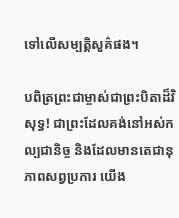ទៅលើសម្បត្តិសួគ៌ផង។

បពិត្រព្រះជាម្ចាស់ជាព្រះបិតាដ៏វិសុទ្ធ! ជាព្រះដែលគង់នៅអស់កល្បជានិច្ច និងដែលមានតេជានុភាពសព្វប្រការ យើង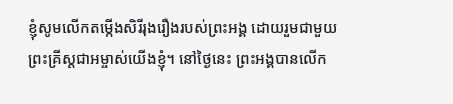ខ្ញុំសូមលើកតម្កើងសិរីរុងរឿងរបស់ព្រះអង្គ ដោយរួមជាមួយព្រះគ្រីស្តជាអម្ចាស់យើងខ្ញុំ។ នៅថ្ងៃនេះ ព្រះអង្គបានលើក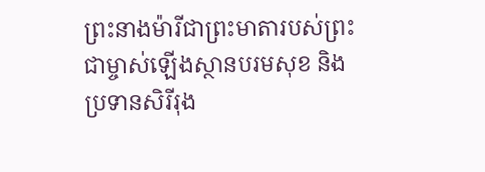ព្រះនាងម៉ារីជាព្រះមាតារបស់ព្រះជាម្ចាស់ឡើងស្ថានបរមសុខ និងប្រទានសិរីរុង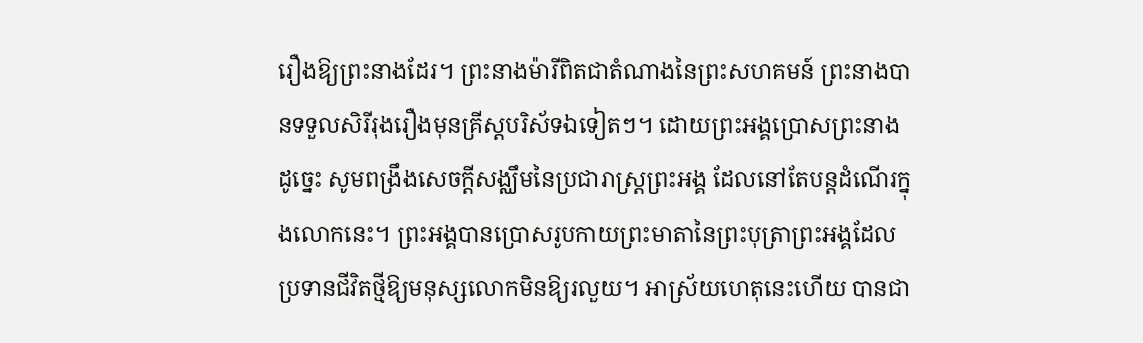រឿងឱ្យព្រះនាងដែរ។ ព្រះនាងម៉ារីពិតជាតំណាងនៃព្រះសហគមន៍ ព្រះនាងបានទទួលសិរីរុងរឿងមុនគ្រីស្តបរិស័ទឯទៀតៗ។ ដោយព្រះអង្គប្រោសព្រះនាង ដូច្នេះ សូមពង្រឹងសេចក្តីសង្ឈឹមនៃប្រជារាស្ត្រព្រះអង្គ ដែលនៅតែបន្តដំណើរក្នុងលោកនេះ។ ព្រះអង្គបានប្រោសរូបកាយព្រះមាតានៃព្រះបុត្រាព្រះអង្គដែលប្រទានជីវិតថ្មីឱ្យមនុស្សលោកមិនឱ្យរលួយ។ អាស្រ័យហេតុនេះហើយ បានជា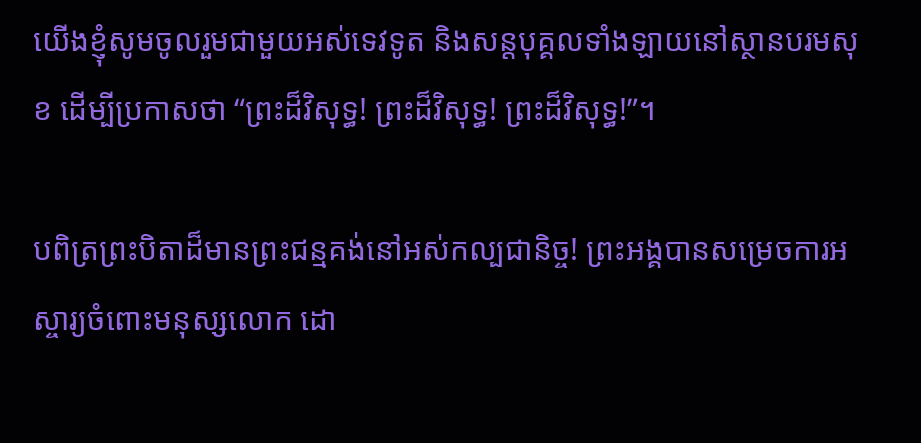យើងខ្ញុំសូមចូលរួមជាមួយអស់ទេវទូត និងសន្តបុគ្គលទាំងឡាយនៅស្ថានបរមសុខ ដើម្បីប្រកាសថា “ព្រះដ៏វិសុទ្ធ! ព្រះដ៏វិសុទ្ធ! ព្រះដ៏វិសុទ្ធ!”។

បពិត្រព្រះបិតាដ៏មានព្រះជន្មគង់នៅអស់កល្បជានិច្ច! ព្រះអង្គបានសម្រេចការអស្ចារ្យចំពោះមនុស្សលោក ដោ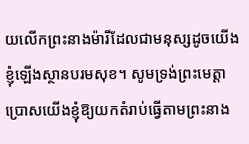យលើកព្រះនាងម៉ារីដែលជាមនុស្សដូចយើងខ្ញុំឡើងស្ថានបរមសុខ។ សូមទ្រង់ព្រះមេត្តាប្រោសយើងខ្ញុំឱ្យយកតំរាប់ធ្វើតាមព្រះនាង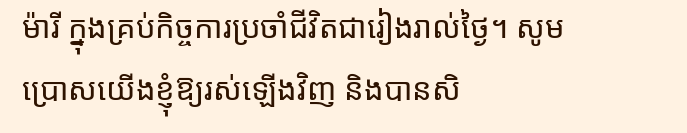ម៉ារី ក្នុងគ្រប់កិច្ចការប្រចាំជីវិតជារៀងរាល់ថ្ងៃ។ សូមប្រោសយើងខ្ញុំឱ្យរស់ឡើងវិញ និងបានសិ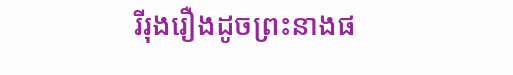រីរុងរឿងដូចព្រះនាងផ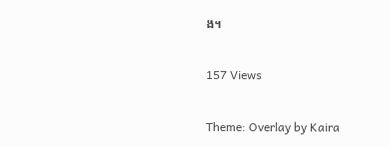ង។

157 Views

Theme: Overlay by Kaira